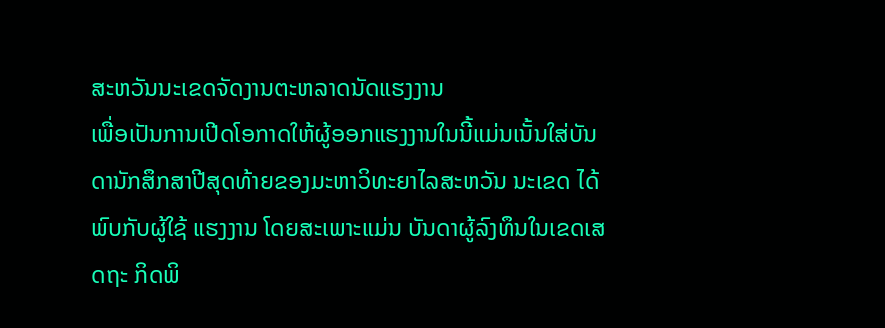ສະຫວັນນະເຂດຈັດງານຕະຫລາດນັດແຮງງານ
ເພື່ອເປັນການເປີດໂອກາດໃຫ້ຜູ້ອອກແຮງງານໃນນີ້ແມ່ນເນັ້ນໃສ່ບັນດານັກສຶກສາປີສຸດທ້າຍຂອງມະຫາວິທະຍາໄລສະຫວັນ ນະເຂດ ໄດ້ພົບກັບຜູ້ໃຊ້ ແຮງງານ ໂດຍສະເພາະແມ່ນ ບັນດາຜູ້ລົງທຶນໃນເຂດເສດຖະ ກິດພິ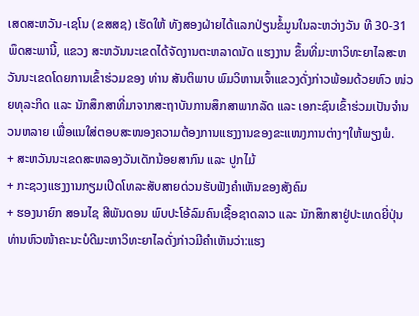ເສດສະຫວັນ-ເຊໂນ (ຂສສຊ) ເຮັດໃຫ້ ທັງສອງຝ່າຍໄດ້ແລກປ່ຽນຂໍ້ມູນໃນລະຫວ່າງວັນ ທີ 30-31 ພຶດສະພານີ້, ແຂວງ ສະຫວັນນະເຂດໄດ້ຈັດງານຕະຫລາດນັດ ແຮງງານ ຂຶ້ນທີ່ມະຫາວິທະຍາໄລສະຫວັນນະເຂດໂດຍການເຂົ້າຮ່ວມຂອງ ທ່ານ ສັນຕິພາບ ພົມວິຫານເຈົ້າແຂວງດັ່ງກ່າວພ້ອມດ້ວຍຫົວ ໜ່ວຍທຸລະກິດ ແລະ ນັກສຶກສາທີ່ມາຈາກສະຖາບັນການສຶກສາພາກລັດ ແລະ ເອກະຊົນເຂົ້າຮ່ວມເປັນຈຳນວນຫລາຍ ເພື່ອແນໃສ່ຕອບສະໜອງຄວາມຕ້ອງການແຮງງານຂອງຂະແໜງການຕ່າງໆໃຫ້ພຽງພໍ.
+ ສະຫວັນນະເຂດສະຫລອງວັນເດັກນ້ອຍສາກົນ ແລະ ປູກໄມ້
+ ກະຊວງແຮງງານກຽມເປີດໂທລະສັບສາຍດ່ວນຮັບຟັງຄຳເຫັນຂອງສັງຄົມ
+ ຮອງນາຍົກ ສອນໄຊ ສີພັນດອນ ພົບປະໂອ້ລົມຄົນເຊື້ອຊາດລາວ ແລະ ນັກສຶກສາຢູ່ປະເທດຍີ່ປຸ່ນ
ທ່ານຫົວໜ້າຄະນະບໍດີມະຫາວິທະຍາໄລດັ່ງກ່າວມີຄຳເຫັນວ່າ:ແຮງ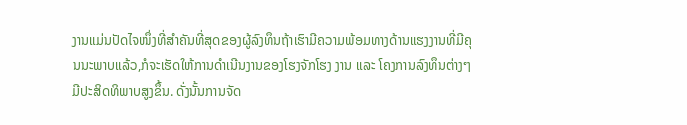ງານແມ່ນປັດໄຈໜຶ່ງທີ່ສຳຄັນທີ່ສຸດຂອງຜູ້ລົງທຶນຖ້າເຮົາມີຄວາມພ້ອມທາງດ້ານແຮງງານທີ່ມີຄຸນນະພາບແລ້ວ,ກໍຈະເຮັດໃຫ້ການດຳເນີນງານຂອງໂຮງຈັກໂຮງ ງານ ແລະ ໂຄງການລົງທຶນຕ່າງໆ ມີປະສິດທິພາບສູງຂຶ້ນ. ດັ່ງນັ້ນການຈັດ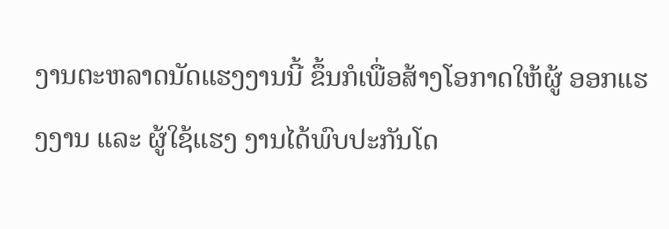ງານຕະຫລາດນັດແຮງງານນີ້ ຂຶ້ນກໍເພື່ອສ້າງໂອກາດໃຫ້ຜູ້ ອອກແຮງງານ ແລະ ຜູ້ໃຊ້ແຮງ ງານໄດ້ພົບປະກັນໂດ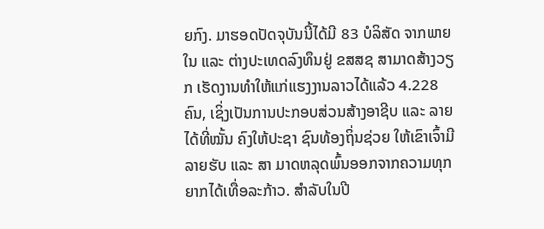ຍກົງ. ມາຮອດປັດຈຸບັນນີ້ໄດ້ມີ 83 ບໍລິສັດ ຈາກພາຍໃນ ແລະ ຕ່າງປະເທດລົງທຶນຢູ່ ຂສສຊ ສາມາດສ້າງວຽກ ເຮັດງານທຳໃຫ້ແກ່ແຮງງານລາວໄດ້ແລ້ວ 4.228 ຄົນ, ເຊິ່ງເປັນການປະກອບສ່ວນສ້າງອາຊີບ ແລະ ລາຍໄດ້ທີ່ໝັ້ນ ຄົງໃຫ້ປະຊາ ຊົນທ້ອງຖິ່ນຊ່ວຍ ໃຫ້ເຂົາເຈົ້າມີລາຍຮັບ ແລະ ສາ ມາດຫລຸດພົ້ນອອກຈາກຄວາມທຸກຍາກໄດ້ເທື່ອລະກ້າວ. ສຳລັບໃນປີ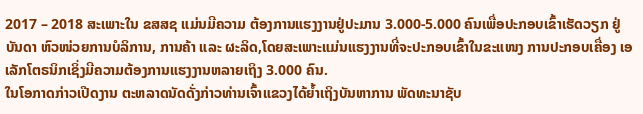2017 – 2018 ສະເພາະໃນ ຂສສຊ ແມ່ນມີຄວາມ ຕ້ອງການແຮງງານຢູ່ປະມານ 3.000-5.000 ຄົນເພື່ອປະກອບເຂົ້າເຮັດວຽກ ຢູ່ບັນດາ ຫົວໜ່ວຍການບໍລິການ, ການຄ້າ ແລະ ຜະລິດ,ໂດຍສະເພາະແມ່ນແຮງງານທີ່ຈະປະກອບເຂົ້າໃນຂະແໜງ ການປະກອບເຄື່ອງ ເອເລັກໂຕຣນິກເຊິ່ງມີຄວາມຕ້ອງການແຮງງານຫລາຍເຖິງ 3.000 ຄົນ.
ໃນໂອກາດກ່າວເປີດງານ ຕະຫລາດນັດດັ່ງກ່າວທ່ານເຈົ້າແຂວງໄດ້ຍ້ຳເຖິງບັນຫາການ ພັດທະນາຊັບ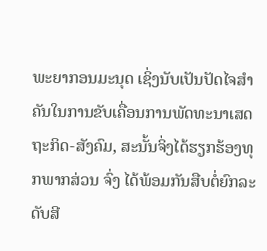ພະຍາກອນມະນຸດ ເຊິ່ງນັບເປັນປັດໄຈສຳຄັນໃນການຂັບເຄື່ອນການພັດທະນາເສດຖະກິດ-ສັງຄົມ, ສະນັ້ນຈິ່ງໄດ້ຮຽກຮ້ອງທຸກພາກສ່ວນ ຈົ່ງ ໄດ້ພ້ອມກັນສືບຕໍ່ຍົກລະດັບສີ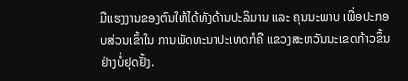ມືແຮງງານຂອງຕົນໃຫ້ໄດ້ທັງດ້ານປະລິມານ ແລະ ຄຸນນະພາບ ເພື່ອປະກອບສ່ວນເຂົ້າໃນ ການພັດທະນາປະເທດກໍຄື ແຂວງສະຫວັນນະເຂດກ້າວຂຶ້ນຢ່າງບໍ່ຢຸດຢັ້ງ.